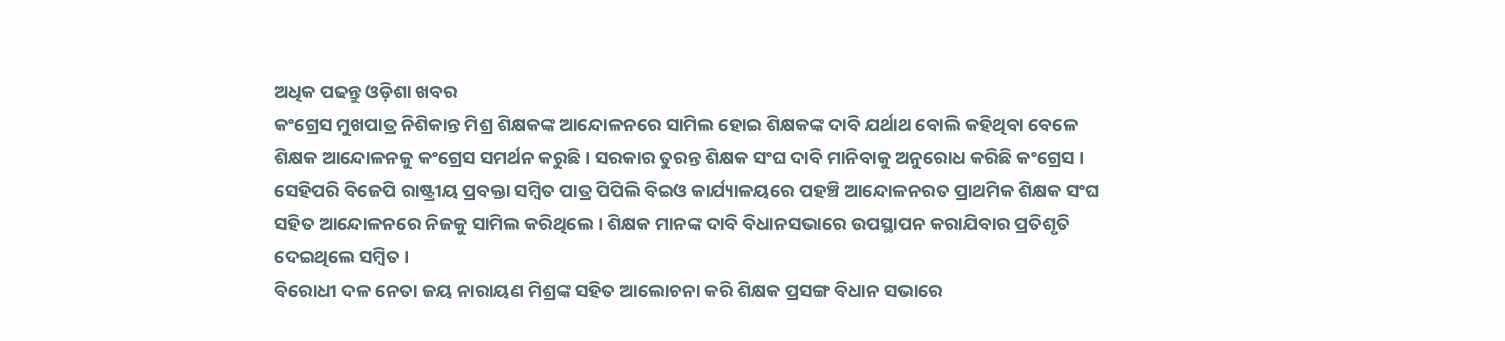ଅଧିକ ପଢନ୍ତୁ ଓଡ଼ିଶା ଖବର
କଂଗ୍ରେସ ମୁଖପାତ୍ର ନିଶିକାନ୍ତ ମିଶ୍ର ଶିକ୍ଷକଙ୍କ ଆନ୍ଦୋଳନରେ ସାମିଲ ହୋଇ ଶିକ୍ଷକଙ୍କ ଦାବି ଯର୍ଥାଥ ବୋଲି କହିଥିବା ବେଳେ ଶିକ୍ଷକ ଆନ୍ଦୋଳନକୁ କଂଗ୍ରେସ ସମର୍ଥନ କରୁଛି । ସରକାର ତୁରନ୍ତ ଶିକ୍ଷକ ସଂଘ ଦାବି ମାନିବାକୁ ଅନୁରୋଧ କରିଛି କଂଗ୍ରେସ । ସେହିପରି ବିଜେପି ରାଷ୍ଟ୍ରୀୟ ପ୍ରବକ୍ତା ସମ୍ବିତ ପାତ୍ର ପିପିଲି ବିଇଓ କାର୍ଯ୍ୟାଳୟରେ ପହଞ୍ଚି ଆନ୍ଦୋଳନରତ ପ୍ରାଥମିକ ଶିକ୍ଷକ ସଂଘ ସହିତ ଆନ୍ଦୋଳନରେ ନିଜକୁ ସାମିଲ କରିଥିଲେ । ଶିକ୍ଷକ ମାନଙ୍କ ଦାବି ବିଧାନସଭାରେ ଉପସ୍ଥାପନ କରାଯିବାର ପ୍ରତିଶୃତି ଦେଇଥିଲେ ସମ୍ବିତ ।
ବିରୋଧୀ ଦଳ ନେତା ଜୟ ନାରାୟଣ ମିଶ୍ରଙ୍କ ସହିତ ଆଲୋଚନା କରି ଶିକ୍ଷକ ପ୍ରସଙ୍ଗ ବିଧାନ ସଭାରେ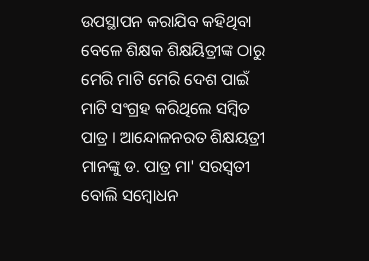ଉପସ୍ଥାପନ କରାଯିବ କହିଥିବା ବେଳେ ଶିକ୍ଷକ ଶିକ୍ଷୟିତ୍ରୀଙ୍କ ଠାରୁ ମେରି ମାଟି ମେରି ଦେଶ ପାଇଁ ମାଟି ସଂଗ୍ରହ କରିଥିଲେ ସମ୍ବିତ ପାତ୍ର । ଆନ୍ଦୋଳନରତ ଶିକ୍ଷୟତ୍ରୀ ମାନଙ୍କୁ ଡ. ପାତ୍ର ମା' ସରସ୍ବତୀ ବୋଲି ସମ୍ବୋଧନ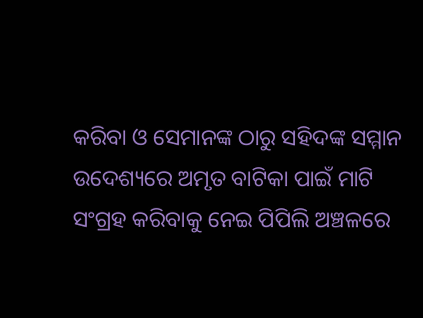କରିବା ଓ ସେମାନଙ୍କ ଠାରୁ ସହିଦଙ୍କ ସମ୍ମାନ ଉଦେଶ୍ୟରେ ଅମୃତ ବାଟିକା ପାଇଁ ମାଟି ସଂଗ୍ରହ କରିବାକୁ ନେଇ ପିପିଲି ଅଞ୍ଚଳରେ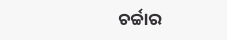ଚର୍ଚ୍ଚାର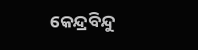କେନ୍ଦ୍ରବିନ୍ଦୁ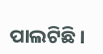ପାଲଟିଛି ।